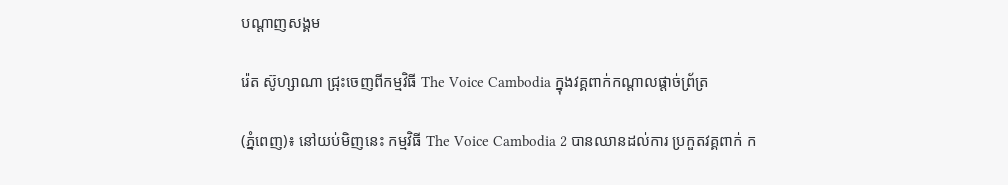បណ្តាញសង្គម

រ៉េត ស៊ូហ្សាណា ជ្រុះចេញពីកម្មវិធី The Voice Cambodia ក្នុងវគ្គពាក់កណ្តាលផ្តាច់ព្រ័ត្រ

(ភ្នំពេញ)៖ នៅយប់មិញនេះ កម្មវិធី The Voice Cambodia 2 បានឈានដល់ការ ប្រកួតវគ្គពាក់ ក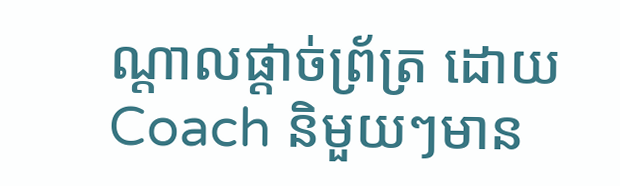ណ្តាលផ្តាច់ព្រ័ត្រ ដោយ Coach និមួយៗមាន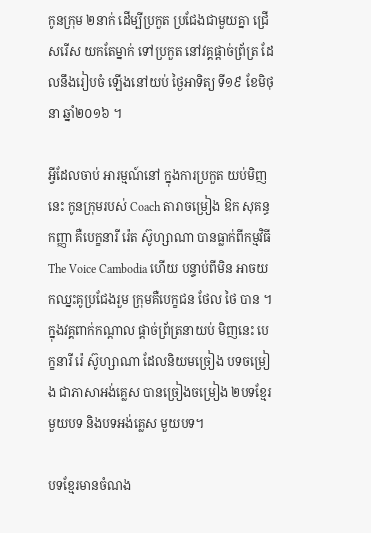កូនក្រុម ២នាក់ ដើម្បីប្រកួត ប្រជែងជាមួយគ្នា ជ្រើសរើស យកតែម្នាក់ ទៅប្រកួត នៅវគ្គផ្តាច់ព្រ័ត្រ ដែលនឹងរៀបចំ ឡើងនៅយប់ ថ្ងៃអាទិត្យ ទី១៩ ខែមិថុនា ឆ្នាំ២០១៦ ។

អ្វីដែលចាប់ អារម្មណ៍នៅ ក្នុងការប្រកួត យប់មិញនេះ កូនក្រុមរបស់ Coach តារាចម្រៀង ឱក សុគន្ធកញ្ញា គឺបេក្ខនារី រ៉េត ស៊ូហ្សាណា បានធ្លាក់ពីកម្មវិធី The Voice Cambodia ហើយ បន្ទាប់ពីមិន អាចយកឈ្នះគូប្រជែងរួម ក្រុមគឺបេក្ខជន ថែល ថៃ បាន ។ ក្នុងវគ្គពាក់កណ្តាល ផ្តាច់ព្រ័ត្រនាយប់ មិញនេះ បេក្ខនារី រ៉េ ស៊ូហ្សាណា ដែលនិយមច្រៀង បទចម្រៀង ជាភាសាអង់គ្លេស បានច្រៀងចម្រៀង ២បទខ្មែរមួយបទ និងបទអង់គ្លេស មួយបទ។

បទខ្មែរមានចំណង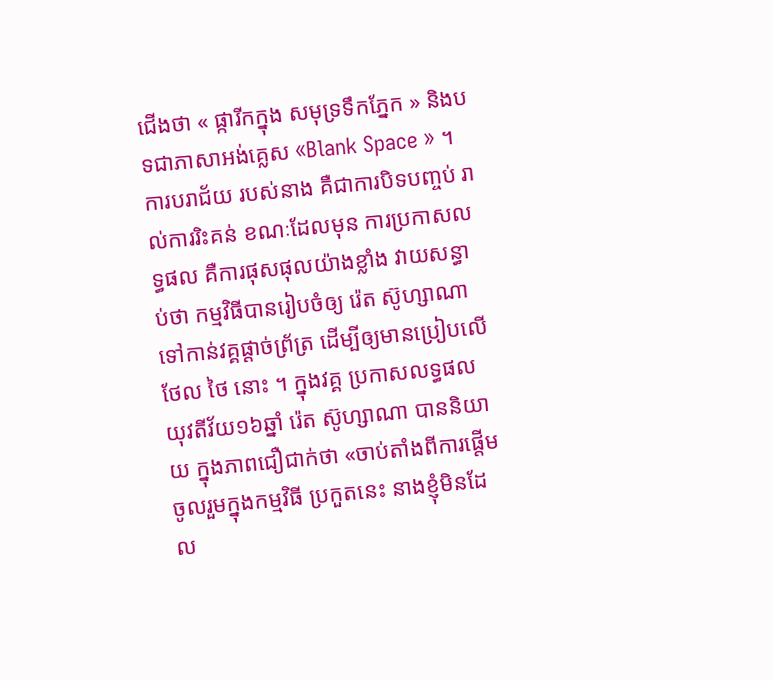ជើងថា « ផ្ការីកក្នុង សមុទ្រទឹកភ្នែក » និងបទជាភាសាអង់គ្លេស «Blank Space » ។ ការបរាជ័យ របស់នាង គឺជាការបិទបញ្ចប់ រាល់ការរិះគន់ ខណៈដែលមុន ការប្រកាសលទ្ធផល គឺការផុសផុលយ៉ាងខ្លាំង វាយសន្ធាប់ថា កម្មវិធីបានរៀបចំឲ្យ រ៉េត ស៊ូហ្សាណា ទៅកាន់វគ្គផ្ដាច់ព្រ័ត្រ ដើម្បីឲ្យមានប្រៀបលើ ថែល ថៃ នោះ ។ ក្នុងវគ្គ ប្រកាសលទ្ធផល យុវតីវ័យ១៦ឆ្នាំ រ៉េត ស៊ូហ្សាណា បាននិយាយ ក្នុងភាពជឿជាក់ថា «ចាប់តាំងពីការផ្តើម ចូលរួមក្នុងកម្មវិធី ប្រកួតនេះ នាងខ្ញុំមិនដែល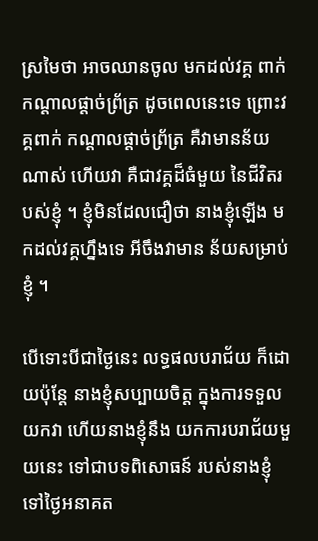ស្រមៃថា អាចឈានចូល មកដល់វគ្គ ពាក់កណ្តាលផ្តាច់ព្រ័ត្រ ដូចពេលនេះទេ ព្រោះវគ្គពាក់ កណ្តាលផ្តាច់ព្រ័ត្រ គឺវាមានន័យណាស់ ហើយវា គឺជាវគ្គដ៏ធំមួយ នៃជីវិតរបស់ខ្ញុំ ។ ខ្ញុំមិនដែលជឿថា នាងខ្ញុំឡើង មកដល់វគ្គហ្នឹងទេ អីចឹងវាមាន ន័យសម្រាប់ខ្ញុំ ។

បើទោះបីជាថ្ងៃនេះ លទ្ធផលបរាជ័យ ក៏ដោយប៉ុន្តែ នាងខ្ញុំសប្បាយចិត្ត ក្នុងការទទួលយកវា ហើយនាងខ្ញុំនឹង យកការបរាជ័យមួយនេះ ទៅជាបទពិសោធន៍ របស់នាងខ្ញុំទៅថ្ងៃអនាគត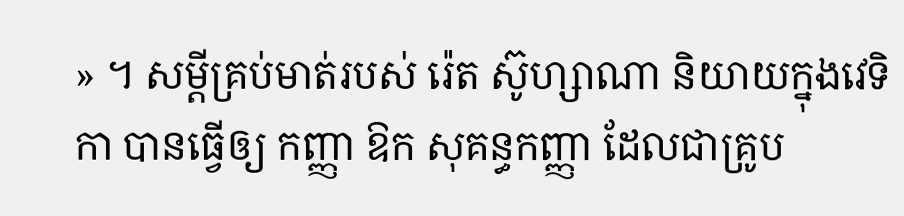» ។ សម្តីគ្រប់មាត់របស់ រ៉េត ស៊ូហ្សាណា និយាយក្នុងវេទិកា បានធ្វើឲ្យ កញ្ញា ឱក សុគន្ធកញ្ញា ដែលជាគ្រូប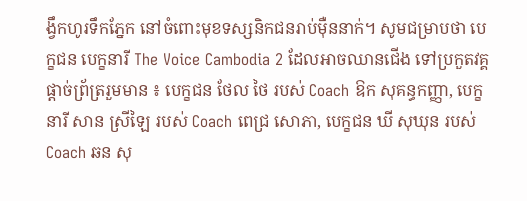ង្វឹកហូរទឹកភ្នែក នៅចំពោះមុខទស្សនិកជនរាប់ម៉ឺននាក់។ សូមជម្រាបថា បេក្ខជន បេក្ខនារី The Voice Cambodia 2 ដែលអាចឈានជើង ទៅប្រកួតវគ្គ ផ្តាច់ព្រ័ត្ររួមមាន ៖ បេក្ខជន ថែល ថៃ របស់ Coach ឱក សុគន្ធកញ្ញា, បេក្ខនារី សាន ស្រីឡៃ របស់ Coach ពេជ្រ សោភា, បេក្ខជន ឃី សុឃុន របស់ Coach ឆន សុ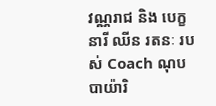វណ្ណរាជ និង បេក្ខនារី ឈីន រតនៈ របស់ Coach ណុប បាយ៉ារិ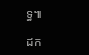ទ្ធ៕

ដក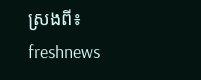ស្រងពី៖ freshnews